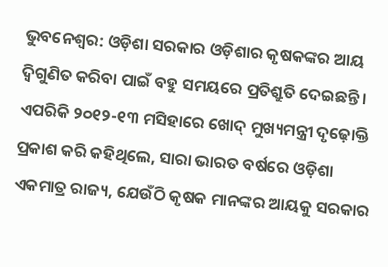ଭୁବନେଶ୍ବର: ଓଡ଼ିଶା ସରକାର ଓଡ଼ିଶାର କୃଷକଙ୍କର ଆୟ ଦ୍ବିଗୁଣିତ କରିବା ପାଇଁ ବହୁ ସମୟରେ ପ୍ରତିଶ୍ରୁତି ଦେଇଛନ୍ତି । ଏପରିକି ୨୦୧୨-୧୩ ମସିହାରେ ଖୋଦ୍ ମୁଖ୍ୟମନ୍ତ୍ରୀ ଦୃଢ଼ୋକ୍ତି ପ୍ରକାଶ କରି କହିଥିଲେ, ସାରା ଭାରତ ବର୍ଷରେ ଓଡ଼ିଶା ଏକମାତ୍ର ରାଜ୍ୟ, ଯେଉଁଠି କୃଷକ ମାନଙ୍କର ଆୟକୁ ସରକାର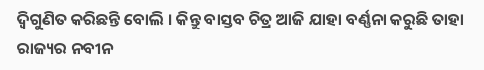ଦ୍ବିଗୁଣିତ କରିଛନ୍ତି ବୋଲି । କିନ୍ତୁ ବାସ୍ତବ ଚିତ୍ର ଆଜି ଯାହା ବର୍ଣ୍ଣନା କରୁଛି ତାହା ରାଜ୍ୟର ନବୀନ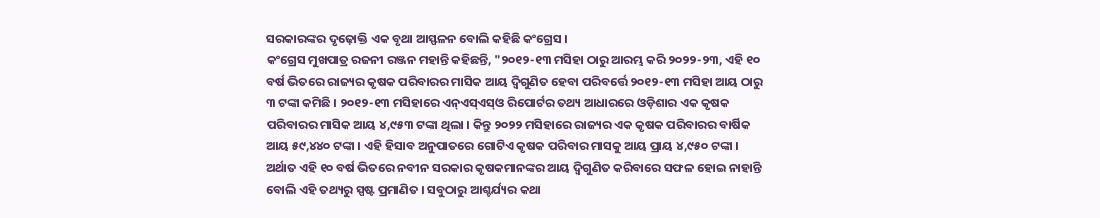ସରକାରଙ୍କର ଦୃଢ଼ୋକ୍ତି ଏକ ବୃଥା ଆସ୍ଫଳନ ବୋଲି କହିଛି କଂଗ୍ରେସ ।
କଂଗ୍ରେସ ମୁଖପାତ୍ର ରଜନୀ ରଞ୍ଜନ ମହାନ୍ତି କହିଛନ୍ତି, "୨୦୧୨-୧୩ ମସିହା ଠାରୁ ଆରମ୍ଭ କରି ୨୦୨୨-୨୩, ଏହି ୧୦ ବର୍ଷ ଭିତରେ ରାଜ୍ୟର କୃଷକ ପରିବାରର ମାସିକ ଆୟ ଦ୍ବିଗୁଣିତ ହେବା ପରିବର୍ତ୍ତେ ୨୦୧୨-୧୩ ମସିହା ଆୟ ଠାରୁ ୩ ଟଙ୍କା କମିଛି । ୨୦୧୨-୧୩ ମସିହାରେ ଏନ୍ଏସ୍ଏସ୍ଓ ରିପୋର୍ଟର ତଥ୍ୟ ଆଧାରରେ ଓଡ଼ିଶାର ଏକ କୃଷକ ପରିବାରର ମାସିକ ଆୟ ୪,୯୫୩ ଟଙ୍କା ଥିଲା । କିନ୍ତୁ ୨୦୨୨ ମସିହାରେ ରାଜ୍ୟର ଏକ କୃଷକ ପରିବାରର ବାର୍ଷିକ ଆୟ ୫୯,୪୪୦ ଟଙ୍କା । ଏହି ହିସାବ ଅନୁପାତରେ ଗୋଟିଏ କୃଷକ ପରିବାର ମାସକୁ ଆୟ ପ୍ରାୟ ୪,୯୫୦ ଟଙ୍କା । ଅର୍ଥାତ ଏହି ୧୦ ବର୍ଷ ଭିତରେ ନବୀନ ସରକାର କୃଷକମାନଙ୍କର ଆୟ ଦ୍ବିଗୁଣିତ କରିବାରେ ସଫଳ ହୋଇ ନାହାନ୍ତି ବୋଲି ଏହି ତଥ୍ୟରୁ ସ୍ପଷ୍ଟ ପ୍ରମାଣିତ । ସବୁଠାରୁ ଆଶ୍ଚର୍ଯ୍ୟର କଥା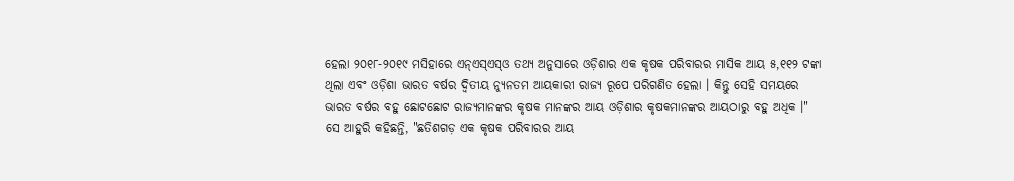ହେଲା ୨୦୧୮-୨୦୧୯ ମସିହାରେ ଏନ୍ଏସ୍ଏସ୍ଓ ତଥ୍ୟ ଅନୁସାରେ ଓଡ଼ିଶାର ଏକ କୃଷକ ପରିବାରର ମାସିକ ଆୟ ୫,୧୧୨ ଟଙ୍କା ଥିଲା ଏବଂ ଓଡ଼ିଶା ଭାରତ ବର୍ଷର ଦ୍ବିତୀୟ ନ୍ୟୁନତମ ଆୟକାରୀ ରାଜ୍ୟ ରୂପେ ପରିଗଣିତ ହେଲା । କିନ୍ତୁ ସେହି ସମୟରେ ଭାରତ ବର୍ଷର ବହୁ ଛୋଟଛୋଟ ରାଜ୍ୟମାନଙ୍କର କୃଷକ ମାନଙ୍କର ଆୟ ଓଡ଼ିଶାର କୃଷକମାନଙ୍କର ଆୟଠାରୁ ବହୁ ଅଧିକ ।"
ସେ ଆହୁରି କହିଛନ୍ତି, "ଛତିଶଗଡ଼ ଏକ କୃଷକ ପରିବାରର ଆୟ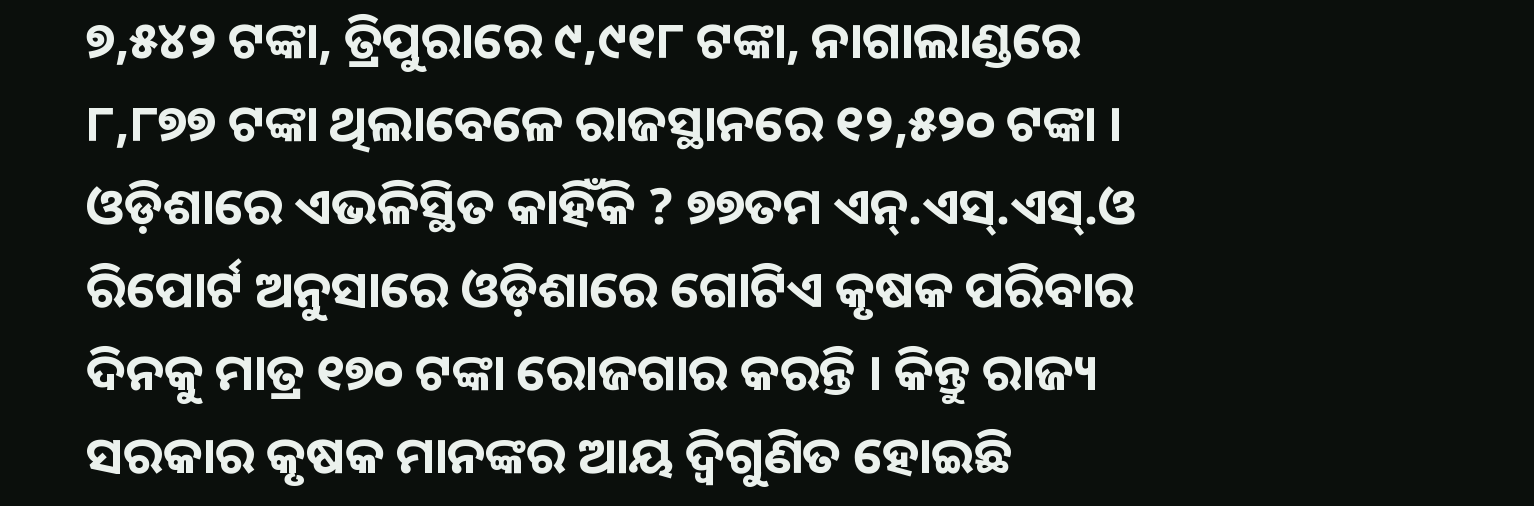୭,୫୪୨ ଟଙ୍କା, ତ୍ରିପୁରାରେ ୯,୯୧୮ ଟଙ୍କା, ନାଗାଲାଣ୍ଡରେ ୮,୮୭୭ ଟଙ୍କା ଥିଲାବେଳେ ରାଜସ୍ଥାନରେ ୧୨,୫୨୦ ଟଙ୍କା । ଓଡ଼ିଶାରେ ଏଭଳିସ୍ଥିତ କାହିଁକି ? ୭୭ତମ ଏନ୍.ଏସ୍.ଏସ୍.ଓ ରିପୋର୍ଟ ଅନୁସାରେ ଓଡ଼ିଶାରେ ଗୋଟିଏ କୃଷକ ପରିବାର ଦିନକୁ ମାତ୍ର ୧୭୦ ଟଙ୍କା ରୋଜଗାର କରନ୍ତି । କିନ୍ତୁ ରାଜ୍ୟ ସରକାର କୃଷକ ମାନଙ୍କର ଆୟ ଦ୍ବିଗୁଣିତ ହୋଇଛି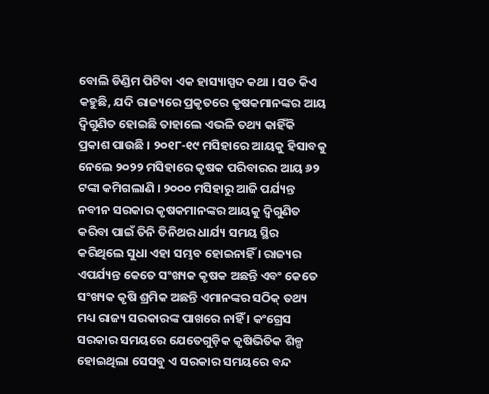ବୋଲି ଡିଣ୍ଡିମ ପିଟିବା ଏକ ହାସ୍ୟାସ୍ପଦ କଥା । ସତ କିଏ କହୁଛି, ଯଦି ରାଜ୍ୟରେ ପ୍ରକୃତରେ କୃଷକମାନଙ୍କର ଆୟ ଦ୍ବିଗୁଣିତ ହୋଇଛି ତାହାଲେ ଏଭଳି ତଥ୍ୟ କାହିଁକି ପ୍ରକାଶ ପାଉଛି । ୨୦୧୮-୧୯ ମସିହାରେ ଆୟକୁ ହିସାବକୁ ନେଲେ ୨୦୨୨ ମସିହାରେ କୃଷକ ପରିବାରର ଆୟ ୬୨ ଟଙ୍କା କମିଗଲାଣି । ୨୦୦୦ ମସିହାରୁ ଆଜି ପର୍ଯ୍ୟନ୍ତ ନବୀନ ସରକାର କୃଷକମାନଙ୍କର ଆୟକୁ ଦ୍ବିଗୁଣିତ କରିବା ପାଇଁ ତିନି ତିନିଥର ଧାର୍ଯ୍ୟ ସମୟ ସ୍ଥିର କରିଥିଲେ ସୁଧା ଏହା ସମ୍ଭବ ହୋଇନାହିଁ । ରାଜ୍ୟର ଏପର୍ଯ୍ୟନ୍ତ କେତେ ସଂଖ୍ୟକ କୃଷକ ଅଛନ୍ତି ଏବଂ କେତେ ସଂଖ୍ୟକ କୃଷି ଶ୍ରମିକ ଅଛନ୍ତି ଏମାନଙ୍କର ସଠିକ୍ ତଥ୍ୟ ମଧ୍ୟ ରାଜ୍ୟ ସରକାରଙ୍କ ପାଖରେ ନାହିଁ । କଂଗ୍ରେସ ସରକାର ସମୟରେ ଯେତେଗୁଡ଼ିକ କୃଷିଭିତିକ ଶିଳ୍ପ ହୋଇଥିଲା ସେସବୁ ଏ ସରକାର ସମୟରେ ବନ୍ଦ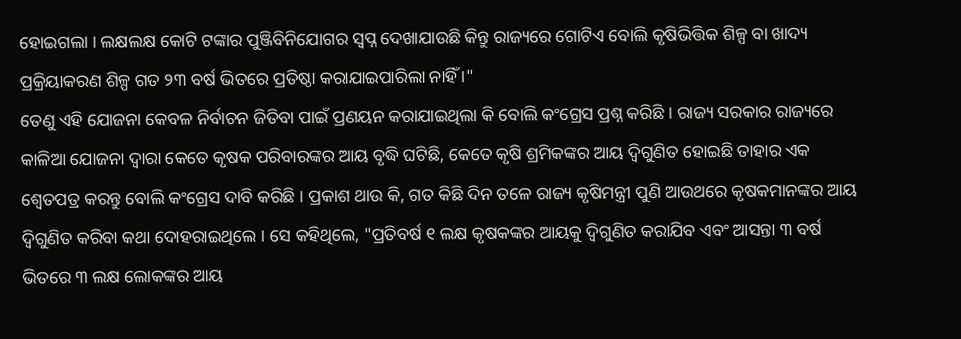ହୋଇଗଲା । ଲକ୍ଷଲକ୍ଷ କୋଟି ଟଙ୍କାର ପୁଞ୍ଜିବିନିଯୋଗର ସ୍ବପ୍ନ ଦେଖାଯାଉଛି କିନ୍ତୁ ରାଜ୍ୟରେ ଗୋଟିଏ ବୋଲି କୃଷିଭିତ୍ତିକ ଶିଳ୍ପ ବା ଖାଦ୍ୟ ପ୍ରକ୍ରିୟାକରଣ ଶିଳ୍ପ ଗତ ୨୩ ବର୍ଷ ଭିତରେ ପ୍ରତିଷ୍ଠା କରାଯାଇପାରିଲା ନାହିଁ ।"
ତେଣୁ ଏହି ଯୋଜନା କେବଳ ନିର୍ବାଚନ ଜିତିବା ପାଇଁ ପ୍ରଣୟନ କରାଯାଇଥିଲା କି ବୋଲି କଂଗ୍ରେସ ପ୍ରଶ୍ନ କରିଛି । ରାଜ୍ୟ ସରକାର ରାଜ୍ୟରେ କାଳିଆ ଯୋଜନା ଦ୍ବାରା କେତେ କୃଷକ ପରିବାରଙ୍କର ଆୟ ବୃଦ୍ଧି ଘଟିଛି, କେତେ କୃଷି ଶ୍ରମିକଙ୍କର ଆୟ ଦ୍ବିଗୁଣିତ ହୋଇଛି ତାହାର ଏକ ଶ୍ବେତପତ୍ର କରନ୍ତୁ ବୋଲି କଂଗ୍ରେସ ଦାବି କରିଛି । ପ୍ରକାଶ ଥାଉ କି, ଗତ କିଛି ଦିନ ତଳେ ରାଜ୍ୟ କୃଷିମନ୍ତ୍ରୀ ପୁଣି ଆଉଥରେ କୃଷକମାନଙ୍କର ଆୟ ଦ୍ବିଗୁଣିତ କରିବା କଥା ଦୋହରାଇଥିଲେ । ସେ କହିଥିଲେ, "ପ୍ରତିବର୍ଷ ୧ ଲକ୍ଷ କୃଷକଙ୍କର ଆୟକୁ ଦ୍ବିଗୁଣିତ କରାଯିବ ଏବଂ ଆସନ୍ତା ୩ ବର୍ଷ ଭିତରେ ୩ ଲକ୍ଷ ଲୋକଙ୍କର ଆୟ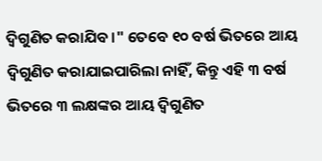ଦ୍ବିଗୁଣିତ କରାଯିବ ।" ତେବେ ୧୦ ବର୍ଷ ଭିତରେ ଆୟ ଦ୍ବିଗୁଣିତ କରାଯାଇପାରିଲା ନାହିଁ, କିନ୍ତୁ ଏହି ୩ ବର୍ଷ ଭିତରେ ୩ ଲକ୍ଷଙ୍କର ଆୟ ଦ୍ବିଗୁଣିତ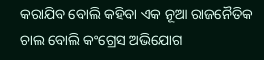କରାଯିବ ବୋଲି କହିବା ଏକ ନୂଆ ରାଜନୈତିକ ଚାଲ ବୋଲି କଂଗ୍ରେସ ଅଭିଯୋଗ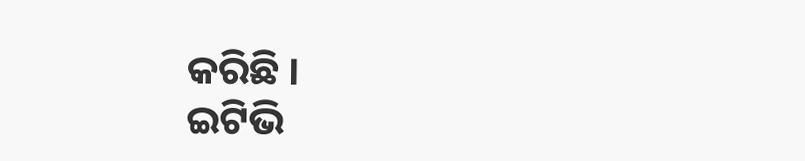କରିଛି ।
ଇଟିଭି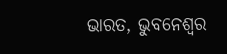ଭାରତ, ଭୁବନେଶ୍ବର